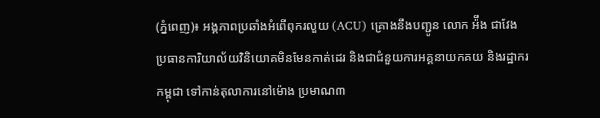(ភ្នំពេញ)៖ អង្គភាពប្រឆាំងអំពើពុករលួយ (ACU) គ្រោងនឹងបញ្ជូន លោក អ៉ឹង ជាវែង ប្រធានការិយាល័យវិនិយោគមិនមែនកាត់ដេរ និងជាជំនួយការអគ្គនាយកគយ និងរដ្ឋាករកម្ពុជា ទៅកាន់តុលាការនៅម៉ោង ប្រមាណ៣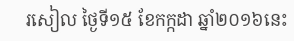រសៀល ថ្ងៃទី១៥ ខែកក្កដា ឆ្នាំ២០១៦នេះ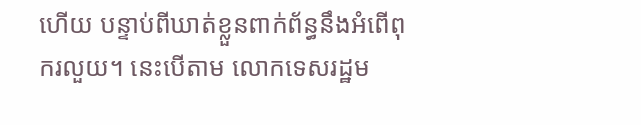ហើយ បន្ទាប់ពីឃាត់ខ្លួនពាក់ព័ន្ធនឹងអំពើពុករលួយ។ នេះបើតាម លោកទេសរដ្ឋម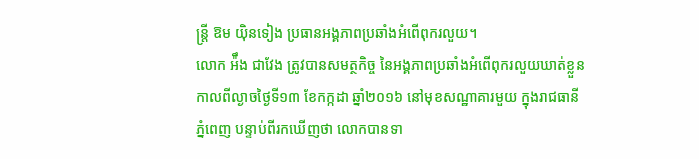ន្រ្តី ឱម យ៉ិនទៀង ប្រធានអង្គភាពប្រឆាំងអំពើពុករលួយ។
លោក អ៉ឹង ជាវែង ត្រូវបានសមត្ថកិច្ច នៃអង្គភាពប្រឆាំងអំពើពុករលួយឃាត់ខ្លួន កាលពីល្ងាចថ្ងៃទី១៣ ខែកក្កដា ឆ្នាំ២០១៦ នៅមុខសណ្ឋាគារមួយ ក្នុងរាជធានីភ្នំពេញ បន្ទាប់ពីរកឃើញថា លោកបានទា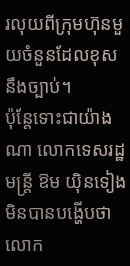រលុយពីក្រុមហ៊ុនមួយចំនួនដែលខុសនឹងច្បាប់។
ប៉ុន្តែទោះជាយ៉ាងណា លោកទេសរដ្ឋមន្រ្តី ឱម យ៉ិនទៀង មិនបានបង្ហើបថា លោក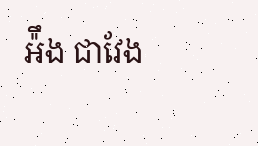អ៉ឹង ជាវែង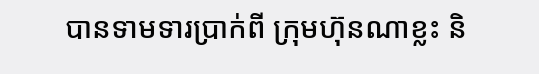បានទាមទារប្រាក់ពី ក្រុមហ៊ុនណាខ្លះ និ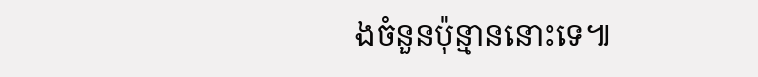ងចំនួនប៉ុន្មាននោះទេ៕